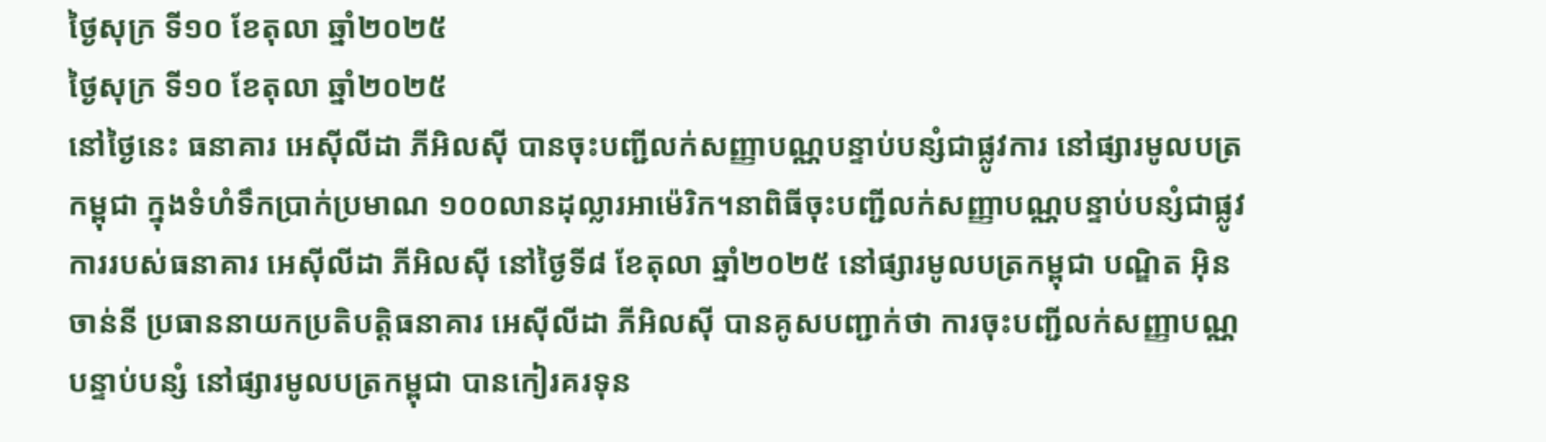ថ្ងៃសុក្រ ទី១០ ខែតុលា ឆ្នាំ២០២៥
ថ្ងៃសុក្រ ទី១០ ខែតុលា ឆ្នាំ២០២៥
នៅថ្ងៃនេះ ធនាគារ អេស៊ីលីដា ភីអិលស៊ី បានចុះបញ្ជីលក់សញ្ញាបណ្ណបន្ទាប់បន្សំជាផ្លូវការ នៅផ្សារមូលបត្រកម្ពុជា ក្នុងទំហំទឹកប្រាក់ប្រមាណ ១០០លានដុល្លារអាម៉េរិក។នាពិធីចុះបញ្ជីលក់សញ្ញាបណ្ណបន្ទាប់បន្សំជាផ្លូវការរបស់ធនាគារ អេស៊ីលីដា ភីអិលស៊ី នៅថ្ងៃទី៨ ខែតុលា ឆ្នាំ២០២៥ នៅផ្សារមូលបត្រកម្ពុជា បណ្ឌិត អ៊ិន ចាន់នី ប្រធាននាយកប្រតិបត្តិធនាគារ អេស៊ីលីដា ភីអិលស៊ី បានគូសបញ្ជាក់ថា ការចុះបញ្ជីលក់សញ្ញាបណ្ណបន្ទាប់បន្សំ នៅផ្សារមូលបត្រកម្ពុជា បានកៀរគរទុន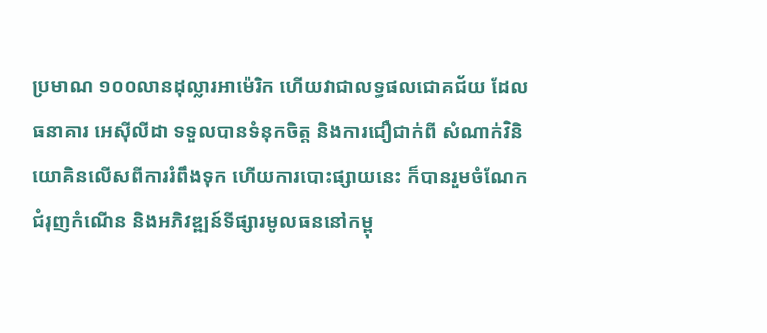ប្រមាណ ១០០លានដុល្លារអាម៉េរិក ហើយវាជាលទ្ធផលជោគជ័យ ដែលធនាគារ អេស៊ីលីដា ទទួលបានទំនុកចិត្ត និងការជឿជាក់ពី សំណាក់វិនិយោគិនលើសពីការរំពឹងទុក ហើយការបោះផ្សាយនេះ ក៏បានរួមចំណែកជំរុញកំណើន និងអភិវឌ្ឍន៍ទីផ្សារមូលធននៅកម្ពុ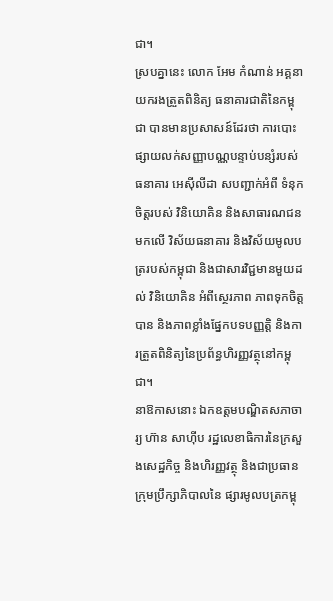ជា។
ស្របគ្នានេះ លោក អែម កំណាន់ អគ្គនាយករងត្រួតពិនិត្យ ធនាគារជាតិនៃកម្ពុជា បានមានប្រសាសន៍ដែរថា ការបោះផ្សាយលក់សញ្ញាបណ្ណបន្ទាប់បន្សំរបស់ធនាគារ អេស៊ីលីដា សបញ្ជាក់អំពី ទំនុកចិត្តរបស់ វិនិយោគិន និងសាធារណជន មកលើ វិស័យធនាគារ និងវិស័យមូលបត្ររបស់កម្ពុជា និងជាសារវិជ្ជមានមួយដល់ វិនិយោគិន អំពីស្ថេរភាព ភាពទុកចិត្តបាន និងភាពខ្លាំងផ្នែកបទបញ្ញត្តិ និងការត្រួតពិនិត្យនៃប្រព័ន្ធហិរញ្ញវត្ថុនៅកម្ពុជា។
នាឱកាសនោះ ឯកឧត្តមបណិ្ឌតសភាចារ្យ ហ៊ាន សាហ៊ីប រដ្ឋលេខាធិការនៃក្រសួងសេដ្ឋកិច្ច និងហិរញ្ញវត្ថុ និងជាប្រធានក្រុមប្រឹក្សាភិបាលនៃ ផ្សារមូលបត្រកម្ពុ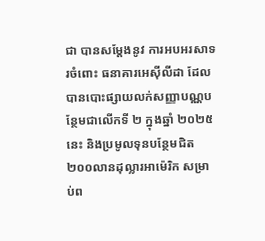ជា បានសម្តែងនូវ ការអបអរសាទរចំពោះ ធនាគារអេស៊ីលីដា ដែលបានបោះផ្សាយលក់សញ្ញាបណ្ណបន្ថែមជាលើកទី ២ ក្នុងឆ្នាំ ២០២៥នេះ និងប្រមូលទុនបន្ថែមជិត ២០០លានដុល្លារអាម៉េរិក សម្រាប់ព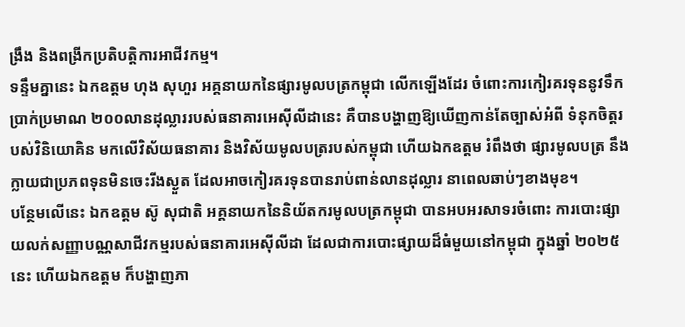ង្រឹង និងពង្រីកប្រតិបត្តិការអាជីវកម្ម។
ទន្ទឹមគ្នានេះ ឯកឧត្តម ហុង សុហួរ អគ្គនាយកនៃផ្សារមូលបត្រកម្ពុជា លើកឡើងដែរ ចំពោះការកៀរគរទុននូវទឹកប្រាក់ប្រមាណ ២០០លានដុល្លាររបស់ធនាគារអេស៊ីលីដានេះ គឺបានបង្ហាញឱ្យឃើញកាន់តែច្បាស់អំពី ទំនុកចិត្តរបស់វិនិយោគិន មកលើវិស័យធនាគារ និងវិស័យមូលបត្ររបស់កម្ពុជា ហើយឯកឧត្តម រំពឹងថា ផ្សារមូលបត្រ នឹងក្លាយជាប្រភពទុនមិនចេះរីងស្ងួត ដែលអាចកៀរគរទុនបានរាប់ពាន់លានដុល្លារ នាពេលឆាប់ៗខាងមុខ។
បន្ថែមលើនេះ ឯកឧត្តម ស៊ូ សុជាតិ អគ្គនាយកនៃនិយ័តករមូលបត្រកម្ពុជា បានអបអរសាទរចំពោះ ការបោះផ្សាយលក់សញ្ញាបណ្ណសាជីវកម្មរបស់ធនាគារអេស៊ីលីដា ដែលជាការបោះផ្សាយដ៏ធំមួយនៅកម្ពុជា ក្នុងឆ្នាំ ២០២៥នេះ ហើយឯកឧត្តម ក៏បង្ហាញភា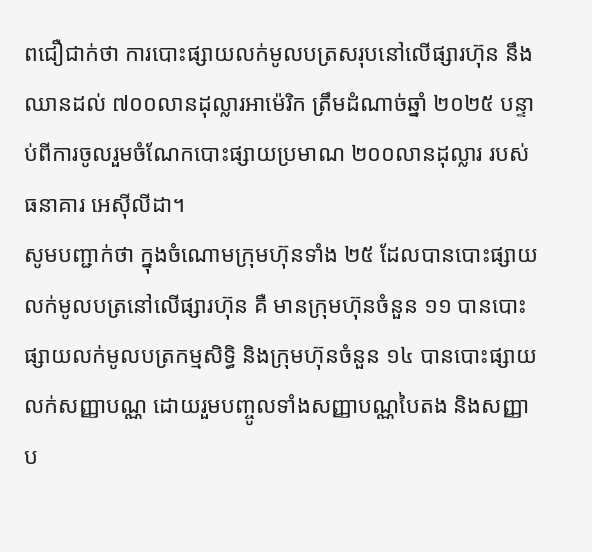ពជឿជាក់ថា ការបោះផ្សាយលក់មូលបត្រសរុបនៅលើផ្សារហ៊ុន នឹងឈានដល់ ៧០០លានដុល្លារអាម៉េរិក ត្រឹមដំណាច់ឆ្នាំ ២០២៥ បន្ទាប់ពីការចូលរួមចំណែកបោះផ្សាយប្រមាណ ២០០លានដុល្លារ របស់ធនាគារ អេស៊ីលីដា។
សូមបញ្ជាក់ថា ក្នុងចំណោមក្រុមហ៊ុនទាំង ២៥ ដែលបានបោះផ្សាយលក់មូលបត្រនៅលើផ្សារហ៊ុន គឺ មានក្រុមហ៊ុនចំនួន ១១ បានបោះផ្សាយលក់មូលបត្រកម្មសិទ្ធិ និងក្រុមហ៊ុនចំនួន ១៤ បានបោះផ្សាយលក់សញ្ញាបណ្ណ ដោយរួមបញ្ចូលទាំងសញ្ញាបណ្ណបៃតង និងសញ្ញាប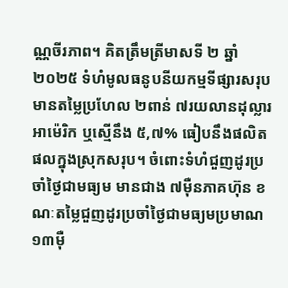ណ្ណចីរភាព។ គិតត្រឹមត្រីមាសទី ២ ឆ្នាំ២០២៥ ទំហំមូលធនូបនីយកម្មទីផ្សារសរុប មានតម្លៃប្រហែល ២ពាន់ ៧រយលានដុល្លារអាម៉េរិក ឬស្មើនឹង ៥,៧% ធៀបនឹងផលិតផលក្នុងស្រុកសរុប។ ចំពោះទំហំជួញដូរប្រចាំថ្ងៃជាមធ្យម មានជាង ៧ម៉ឺនភាគហ៊ុន ខណៈតម្លៃជួញដូរប្រចាំថ្ងៃជាមធ្យមប្រមាណ ១៣ម៉ឺ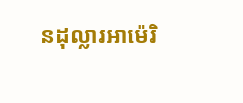នដុល្លារអាម៉េរិ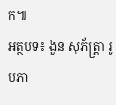ក៕
អត្ថបទ៖ ងួន សុភ័ត្រ្តា រូបភា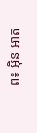ព៖ អ៊ិន អាត